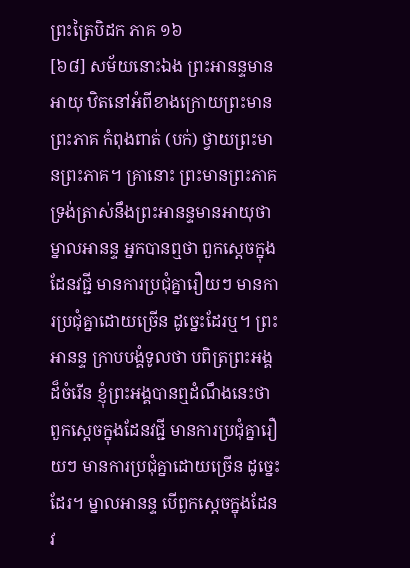ព្រះត្រៃបិដក ភាគ ១៦
[៦៨] សម័យនោះឯង ព្រះអានន្ទមានអាយុ ឋិតនៅអំពីខាងក្រោយព្រះមានព្រះភាគ កំពុងពាត់ (បក់) ថ្វាយព្រះមានព្រះភាគ។ គ្រានោះ ព្រះមានព្រះភាគ ទ្រង់ត្រាស់នឹងព្រះអានន្ទមានអាយុថា ម្នាលអានន្ទ អ្នកបានឮថា ពួកស្តេចក្នុងដែនវជ្ជី មានការប្រជុំគ្នារឿយៗ មានការប្រជុំគ្នាដោយច្រើន ដូច្នេះដែរឬ។ ព្រះអានន្ទ ក្រាបបង្គំទូលថា បពិត្រព្រះអង្គដ៏ចំរើន ខ្ញុំព្រះអង្គបានឮដំណឹងនេះថា ពួកស្តេចក្នុងដែនវជ្ជី មានការប្រជុំគ្នារឿយៗ មានការប្រជុំគ្នាដោយច្រើន ដូច្នេះដែរ។ ម្នាលអានន្ទ បើពួកស្តេចក្នុងដែនវ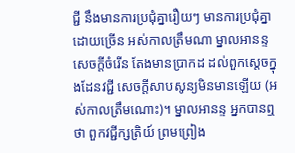ជ្ជី នឹងមានការប្រជុំគ្នារឿយៗ មានការប្រជុំគ្នាដោយច្រើន អស់កាលត្រឹមណា ម្នាលអានន្ទ សេចក្តីចំរើន តែងមានប្រាកដ ដល់ពួកស្តេចក្នុងដែនវជ្ជី សេចក្តីសាបសូន្យមិនមានឡើយ (អស់កាលត្រឹមណោះ)។ ម្នាលអានន្ទ អ្នកបានឮថា ពួកវជ្ជីក្សត្រិយ៍ ព្រមព្រៀង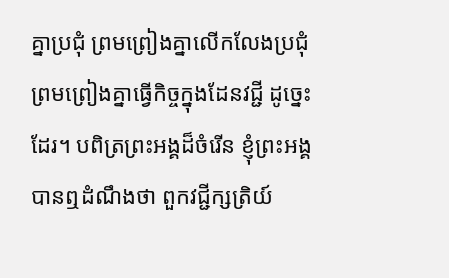គ្នាប្រជុំ ព្រមព្រៀងគ្នាលើកលែងប្រជុំ ព្រមព្រៀងគ្នាធ្វើកិច្ចក្នុងដែនវជ្ជី ដូច្នេះដែរ។ បពិត្រព្រះអង្គដ៏ចំរើន ខ្ញុំព្រះអង្គ បានឮដំណឹងថា ពួកវជ្ជីក្សត្រិយ៍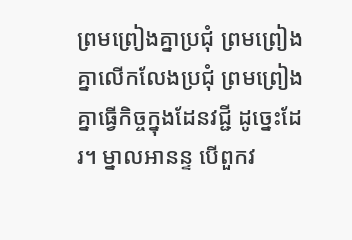ព្រមព្រៀងគ្នាប្រជុំ ព្រមព្រៀងគ្នាលើកលែងប្រជុំ ព្រមព្រៀងគ្នាធ្វើកិច្ចក្នុងដែនវជ្ជី ដូច្នេះដែរ។ ម្នាលអានន្ទ បើពួកវ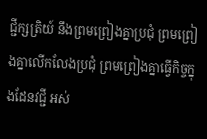ជ្ជីក្សត្រិយ៍ នឹងព្រមព្រៀងគ្នាប្រជុំ ព្រមព្រៀងគ្នាលើកលែងប្រជុំ ព្រមព្រៀងគ្នាធ្វើកិច្ចក្នុងដែនវជ្ជី អស់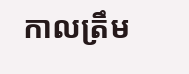កាលត្រឹម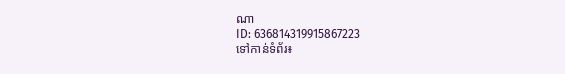ណា
ID: 636814319915867223
ទៅកាន់ទំព័រ៖